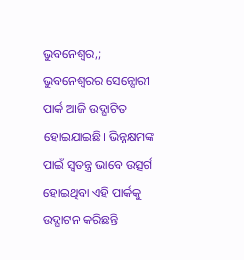ଭୁବନେଶ୍ୱର,; ଭୁବନେଶ୍ୱରର ସେନ୍ସୋରୀ ପାର୍କ ଆଜି ଉଦ୍ଘାଟିତ ହୋଇଯାଇଛି। ଭିନ୍ନକ୍ଷମଙ୍କ ପାଇଁ ସ୍ୱତନ୍ତ୍ର ଭାବେ ଉତ୍ସର୍ଗ ହୋଇଥିବା ଏହି ପାର୍କକୁ ଉଦ୍ଘାଟନ କରିଛନ୍ତି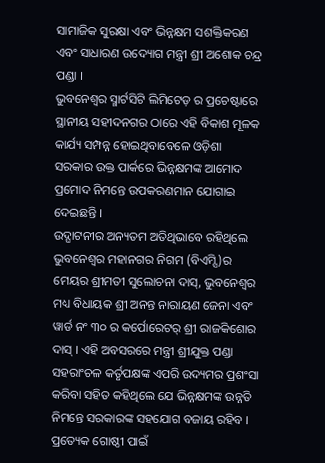ସାମାଜିକ ସୁରକ୍ଷା ଏବଂ ଭିନ୍ନକ୍ଷମ ସଶକ୍ତିକରଣ ଏବଂ ସାଧାରଣ ଉଦ୍ୟୋଗ ମନ୍ତ୍ରୀ ଶ୍ରୀ ଅଶୋକ ଚନ୍ଦ୍ର ପଣ୍ଡା ।
ଭୁବନେଶ୍ୱର ସ୍ମାର୍ଟସିଟି ଲିମିଟେଡ଼ ର ପ୍ରଚେଷ୍ଟାରେ ସ୍ଥାନୀୟ ସହୀଦନଗର ଠାରେ ଏହି ବିକାଶ ମୂଳକ କାର୍ଯ୍ୟ ସମ୍ପନ୍ନ ହୋଇଥିବାବେଳେ ଓଡ଼ିଶା ସରକାର ଉକ୍ତ ପାର୍କରେ ଭିନ୍ନକ୍ଷମଙ୍କ ଆମୋଦ ପ୍ରମୋଦ ନିମନ୍ତେ ଉପକରଣମାନ ଯୋଗାଇ ଦେଇଛନ୍ତି ।
ଉଦ୍ଘାଟନୀର ଅନ୍ୟତମ ଅତିଥିଭାବେ ରହିଥିଲେ ଭୁବନେଶ୍ୱର ମହାନଗର ନିଗମ (ବିଏମ୍ସି)ର ମେୟର ଶ୍ରୀମତୀ ସୁଲୋଚନା ଦାସ୍, ଭୁବନେଶ୍ୱର ମଧ୍ୟ ବିଧାୟକ ଶ୍ରୀ ଅନନ୍ତ ନାରାୟଣ ଜେନା ଏବଂ ୱାର୍ଡ ନଂ ୩୦ ର କର୍ପୋରେଟର୍ ଶ୍ରୀ ରାଜକିଶୋର ଦାସ୍ । ଏହି ଅବସରରେ ମନ୍ତ୍ରୀ ଶ୍ରୀଯୁକ୍ତ ପଣ୍ଡା ସହରାଂଚଳ କର୍ତୃପକ୍ଷଙ୍କ ଏପରି ଉଦ୍ୟମର ପ୍ରଶଂସା କରିବା ସହିତ କହିଥିଲେ ଯେ ଭିନ୍ନକ୍ଷମଙ୍କ ଉନ୍ନତି ନିମନ୍ତେ ସରକାରଙ୍କ ସହଯୋଗ ବଜାୟ ରହିବ ।
ପ୍ରତ୍ୟେକ ଗୋଷ୍ଠୀ ପାଇଁ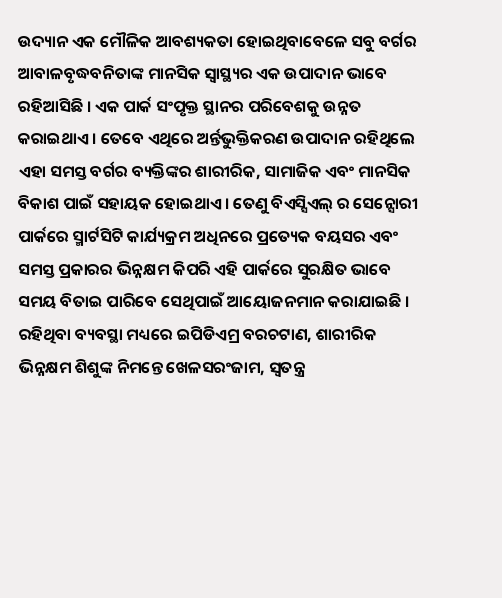ଉଦ୍ୟାନ ଏକ ମୌଳିକ ଆବଶ୍ୟକତା ହୋଇଥିବାବେଳେ ସବୁ ବର୍ଗର ଆବାଳବୃଦ୍ଧବନିତାଙ୍କ ମାନସିକ ସ୍ୱାସ୍ଥ୍ୟର ଏକ ଉପାଦାନ ଭାବେ ରହିଆସିଛି । ଏକ ପାର୍କ ସଂପୃକ୍ତ ସ୍ଥାନର ପରିବେଶକୁ ଉନ୍ନତ କରାଇଥାଏ । ତେବେ ଏଥିରେ ଅର୍ନ୍ତଭୁକ୍ତିକରଣ ଉପାଦାନ ରହିଥିଲେ ଏହା ସମସ୍ତ ବର୍ଗର ବ୍ୟକ୍ତିଙ୍କର ଶାରୀରିକ, ସାମାଜିକ ଏବଂ ମାନସିକ ବିକାଶ ପାଇଁ ସହାୟକ ହୋଇଥାଏ । ତେଣୁ ବିଏସ୍ସିଏଲ୍ ର ସେନ୍ସୋରୀ ପାର୍କରେ ସ୍ମାର୍ଟସିଟି କାର୍ଯ୍ୟକ୍ରମ ଅଧିନରେ ପ୍ରତ୍ୟେକ ବୟସର ଏବଂ ସମସ୍ତ ପ୍ରକାରର ଭିନ୍ନକ୍ଷମ କିପରି ଏହି ପାର୍କରେ ସୁରକ୍ଷିତ ଭାବେ ସମୟ ବିତାଇ ପାରିବେ ସେଥିପାଇଁ ଆୟୋଜନମାନ କରାଯାଇଛି ।
ରହିଥିବା ବ୍ୟବସ୍ଥା ମଧ୍ୟରେ ଇପିଡିଏମ୍ର ବରଚଟାଣ, ଶାରୀରିକ ଭିନ୍ନକ୍ଷମ ଶିଶୁଙ୍କ ନିମନ୍ତେ ଖେଳସରଂଜାମ, ସ୍ୱତନ୍ତ୍ର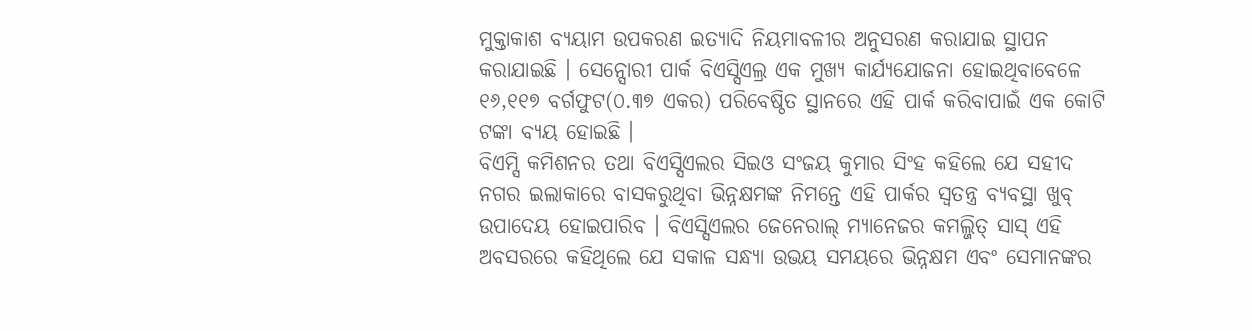ମୁକ୍ତାକାଶ ବ୍ୟୟାମ ଉପକରଣ ଇତ୍ୟାଦି ନିୟମାବଳୀର ଅନୁସରଣ କରାଯାଇ ସ୍ଥାପନ କରାଯାଇଛି । ସେନ୍ସୋରୀ ପାର୍କ ବିଏସ୍ସିଏଲ୍ର ଏକ ମୁଖ୍ୟ କାର୍ଯ୍ୟଯୋଜନା ହୋଇଥିବାବେଳେ ୧୬,୧୧୭ ବର୍ଗଫୁଟ(୦.୩୭ ଏକର) ପରିବେଷ୍ଠିତ ସ୍ଥାନରେ ଏହି ପାର୍କ କରିବାପାଇଁ ଏକ କୋଟି ଟଙ୍କା ବ୍ୟୟ ହୋଇଛି ।
ବିଏମ୍ସି କମିଶନର ତଥା ବିଏସ୍ସିଏଲର ସିଇଓ ସଂଜୟ କୁମାର ସିଂହ କହିଲେ ଯେ ସହୀଦ ନଗର ଇଲାକାରେ ବାସକରୁଥିବା ଭିନ୍ନକ୍ଷମଙ୍କ ନିମନ୍ତେ ଏହି ପାର୍କର ସ୍ୱତନ୍ତ୍ର ବ୍ୟବସ୍ଥା ଖୁବ୍ ଉପାଦେୟ ହୋଇପାରିବ । ବିଏସ୍ସିଏଲର ଜେନେରାଲ୍ ମ୍ୟାନେଜର କମଲ୍ଜିତ୍ ସାସ୍ ଏହି ଅବସରରେ କହିଥିଲେ ଯେ ସକାଳ ସନ୍ଧ୍ୟା ଉଭୟ ସମୟରେ ଭିନ୍ନକ୍ଷମ ଏବଂ ସେମାନଙ୍କର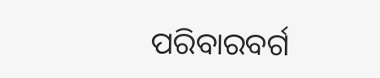ପରିବାରବର୍ଗ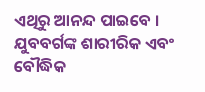ଏଥିରୁ ଆନନ୍ଦ ପାଇବେ । ଯୁବବର୍ଗଙ୍କ ଶାରୀରିକ ଏବଂ ବୌଦ୍ଧିକ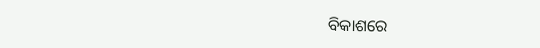ବିକାଶରେ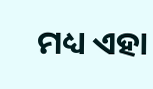ମଧ୍ୟ ଏହା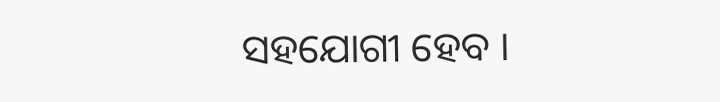ସହଯୋଗୀ ହେବ ।